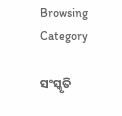Browsing Category

ସଂସ୍କୃତି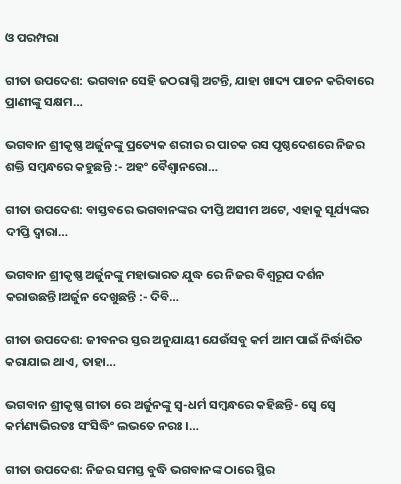ଓ ପରମ୍ପରା

ଗୀତା ଉପଦେଶ: ଭଗବାନ ସେହି ଜଠରାଗ୍ନି ଅଟନ୍ତି, ଯାହା ଖାଦ୍ୟ ପାଚନ କରିବାରେ ପ୍ରାଣୀଙ୍କୁ ସକ୍ଷମ…

ଭଗବାନ ଶ୍ରୀକୃଷ୍ଣ ଅର୍ଜୁନଙ୍କୁ ପ୍ରତ୍ୟେକ ଶରୀର ର ପାଚକ ରସ ପୃଷ୍ଠଦେଶରେ ନିଜର ଶକ୍ତି ସମ୍ବନ୍ଧରେ କହୁଛନ୍ତି :- ଅହଂ ବୈଶ୍ୱାନରୋ…

ଗୀତା ଉପଦେଶ: ବାସ୍ତବରେ ଭଗବାନଙ୍କର ଦୀପ୍ତି ଅସୀମ ଅଟେ, ଏହାକୁ ସୂର୍ଯ୍ୟଙ୍କର ଦୀପ୍ତି ଦ୍ୱାରା…

ଭଗବାନ ଶ୍ରୀକୃଷ୍ଣ ଅର୍ଜୁନଙ୍କୁ ମହାଭାରତ ଯୁଦ୍ଧ ରେ ନିଜର ବିଶ୍ଵରୂପ ଦର୍ଶନ କରାଉଛନ୍ତି।ଅର୍ଜୁନ ଦେଖୁଛନ୍ତି :- ଦିବି…

ଗୀତା ଉପଦେଶ: ଜୀବନର ସ୍ତର ଅନୁଯାୟୀ ଯେଉଁସବୁ କର୍ମ ଆମ ପାଇଁ ନିର୍ଦ୍ଧାରିତ କରାଯାଇ ଥାଏ, ତାହା…

ଭଗବାନ ଶ୍ରୀକୃଷ୍ଣ ଗୀତା ରେ ଅର୍ଜୁନଙ୍କୁ ସ୍ୱ-ଧର୍ମ ସମ୍ବନ୍ଧରେ କହିଛନ୍ତି- ସ୍ୱେ ସ୍ୱେ କର୍ମଣ୍ୟଭିରତଃ ସଂସିଦ୍ଧିଂ ଲଭତେ ନରଃ ।…

ଗୀତା ଉପଦେଶ: ନିଜର ସମସ୍ତ ବୁଦ୍ଧି ଭଗବାନଙ୍କ ଠାରେ ସ୍ଥିର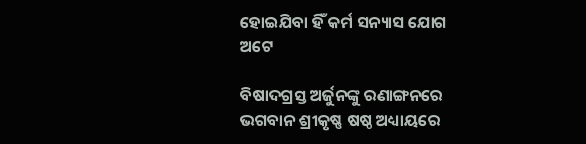ହୋଇଯିବା ହିଁ କର୍ମ ସନ୍ୟାସ ଯୋଗ ଅଟେ

ବିଷାଦଗ୍ରସ୍ତ ଅର୍ଜୁନଙ୍କୁ ରଣାଙ୍ଗନରେ ଭଗବାନ ଶ୍ରୀକୃଷ୍ଣ ଷଷ୍ଠ ଅଧ୍ୟାୟରେ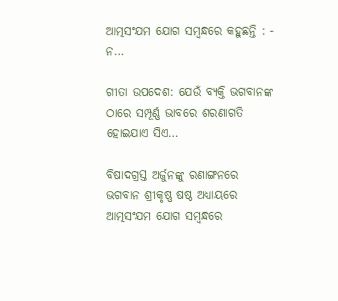ଆତ୍ମସଂଯମ ଯୋଗ ସମ୍ବନ୍ଧରେ କହୁଛନ୍ତି : - ନ…

ଗୀତା ଉପଦେଶ: ଯେଉଁ ବ୍ୟକ୍ତି ଭଗବାନଙ୍କ ଠାରେ ସମ୍ପୂର୍ଣ୍ଣ ଭାବରେ ଶରଣାଗତି ହୋଇଯାଏ ସିଏ…

ବିଷାଦଗ୍ରସ୍ତ ଅର୍ଜୁନଙ୍କୁ ରଣାଙ୍ଗନରେ ଭଗବାନ ଶ୍ରୀକୃଷ୍ଣ ଷଷ୍ଠ ଅଧ୍ୟାୟରେ ଆତ୍ମସଂଯମ ଯୋଗ ସମ୍ବନ୍ଧରେ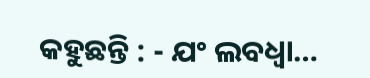କହୁଛନ୍ତି : - ଯଂ ଲବଧ୍ୱା…